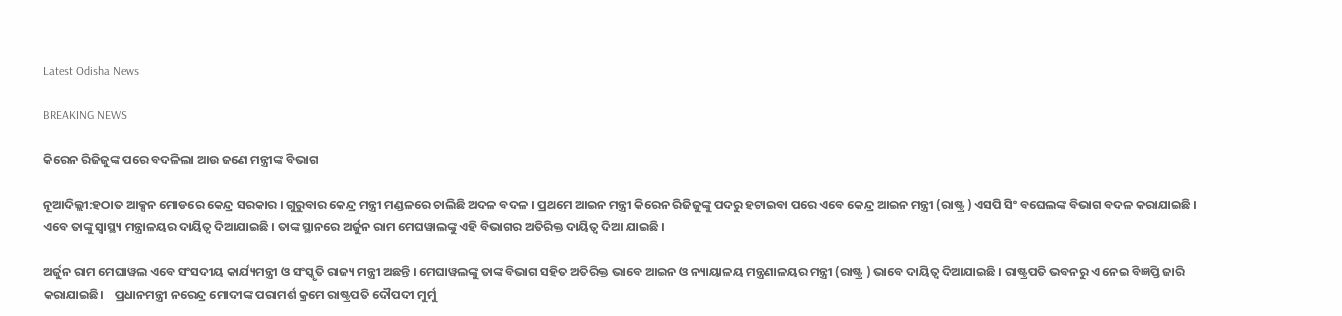Latest Odisha News

BREAKING NEWS

କିରେନ ରିଜିଜୁଙ୍କ ପରେ ବଦଳିଲା ଆଉ ଜଣେ ମନ୍ତ୍ରୀଙ୍କ ବିଭାଗ

ନୂଆଦିଲ୍ଲୀ:ହଠାତ ଆକ୍ସନ ମୋଡରେ କେନ୍ଦ୍ର ସରକାର । ଗୁରୁବାର କେନ୍ଦ୍ର ମନ୍ତ୍ରୀ ମଣ୍ଡଳରେ ଚାଲିଛି ଅଦଳ ବଦଳ । ପ୍ରଥମେ ଆଇନ ମନ୍ତ୍ରୀ କିରେନ ରିଜିଜୁଙ୍କୁ ପଦରୁ ହଟାଇବା ପରେ ଏବେ କେନ୍ଦ୍ର ଆଇନ ମନ୍ତ୍ରୀ (ରାଷ୍ଟ୍ର ) ଏସପି ସିଂ ବଘେଲଙ୍କ ବିଭାଗ ବଦଳ କରାଯାଇଛି । ଏବେ ତାଙ୍କୁ ସ୍ୱାସ୍ଥ୍ୟ ମନ୍ତ୍ରାଳୟର ଦାୟିତ୍ୱ ଦିଆଯାଇଛି । ତାଙ୍କ ସ୍ଥାନରେ ଅର୍ଜୁନ ରାମ ମେଘୱାଲଙ୍କୁ ଏହି ବିଭାଗର ଅତିରିକ୍ତ ଦାୟିତ୍ୱ ଦିଆ ଯାଇଛି ।

ଅର୍ଜୁନ ରାମ ମେଘାୱଲ ଏବେ ସଂସଦୀୟ କାର୍ଯ୍ୟମନ୍ତ୍ରୀ ଓ ସଂସ୍କୃତି ରାଜ୍ୟ ମନ୍ତ୍ରୀ ଅଛନ୍ତି । ମେଘାୱଲଙ୍କୁ ତାଙ୍କ ବିଭାଗ ସହିତ ଅତିରିକ୍ତ ଭାବେ ଆଇନ ଓ ନ୍ୟାୟାଳୟ ମନ୍ତ୍ରଣାଳୟର ମନ୍ତ୍ରୀ (ରାଷ୍ଟ୍ର ) ଭାବେ ଦାୟିତ୍ୱ ଦିଆଯାଇଛି । ରାଷ୍ଟ୍ରପତି ଭବନରୁ ଏ ନେଇ ବିଜ୍ଞପ୍ତି ଜାରି କରାଯାଇଛି।    ପ୍ରଧାନମନ୍ତ୍ରୀ ନରେନ୍ଦ୍ର ମୋଦୀଙ୍କ ପରାମର୍ଶ କ୍ରମେ ରାଷ୍ଟ୍ରପତି ଦୌପଦୀ ମୁର୍ମୁ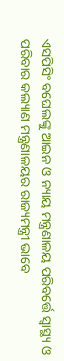ଏସପିସିଂ ବଘେଲଙ୍କୁ ଆଇନ ଓ ନ୍ୟାୟ ମନ୍ତ୍ରଣାଳୟ ପରିବର୍ତ୍ତେ ସ୍ୱାସ୍ଥ୍ୟ ଓ ପରିବାର କଲ୍ୟାଣ ମନ୍ତ୍ରଣାଳୟର ରାଜ୍ୟମନ୍ତ୍ରୀ ଭାବେ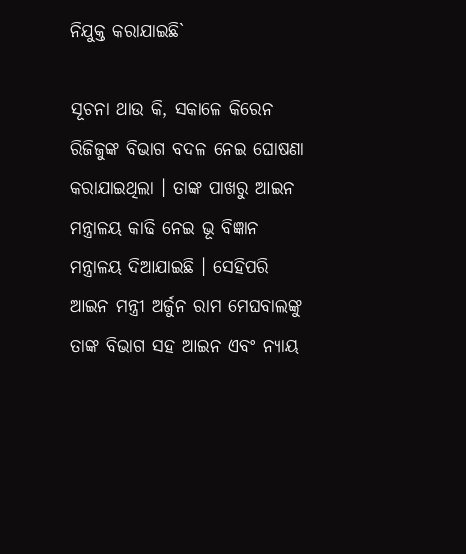ନିଯୁକ୍ତ କରାଯାଇଛି`

ସୂଚନା ଥାଉ କି, ସକାଳେ କିରେନ ରିଜିଜୁଙ୍କ ବିଭାଗ ବଦଳ ନେଇ ଘୋଷଣା କରାଯାଇଥିଲା । ତାଙ୍କ ପାଖରୁ ଆଇନ ମନ୍ତ୍ରାଳୟ କାଢି ନେଇ ଭୂ ବିଜ୍ଞାନ ମନ୍ତ୍ରାଳୟ ଦିଆଯାଇଛି । ସେହିପରି ଆଇନ ମନ୍ତ୍ରୀ ଅର୍ଜୁନ ରାମ ମେଘବାଲଙ୍କୁ ତାଙ୍କ ବିଭାଗ ସହ ଆଇନ ଏବଂ ନ୍ୟାୟ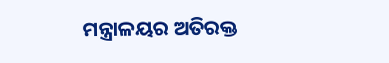ମନ୍ତ୍ରାଳୟର ଅତିରକ୍ତ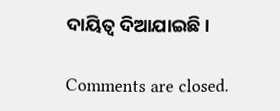ଦାୟିତ୍ୱ ଦିଆଯାଇଛି ।

Comments are closed.